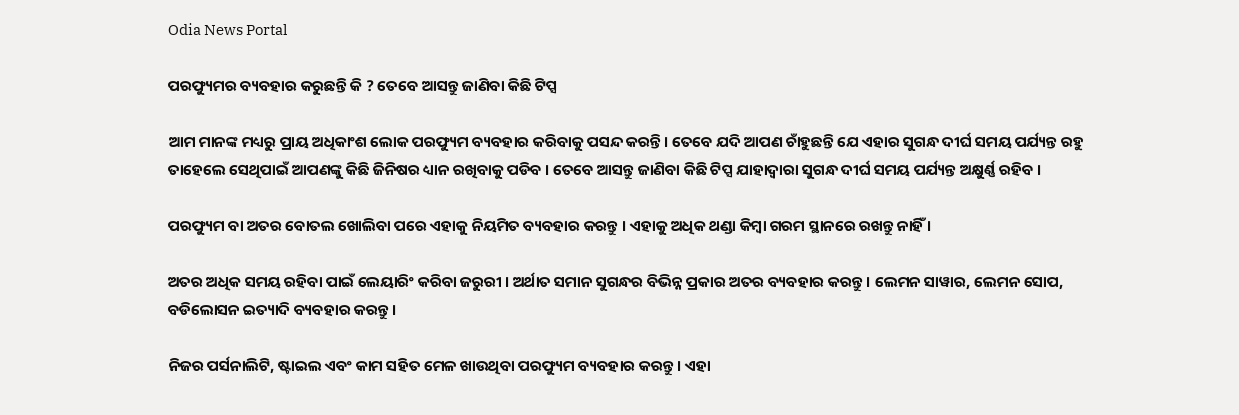Odia News Portal

ପରଫ୍ୟୁମର ବ୍ୟବହାର କରୁଛନ୍ତି କି ? ତେବେ ଆସନ୍ତୁ ଜାଣିବା କିଛି ଟିପ୍ସ

ଆମ ମାନଙ୍କ ମଧ୍ୟରୁ ପ୍ରାୟ ଅଧିକାଂଶ ଲୋକ ପରଫ୍ୟୁମ ବ୍ୟବହାର କରିବାକୁ ପସନ୍ଦ କରନ୍ତି। ତେବେ ଯଦି ଆପଣ ଚାଁହୁଛନ୍ତି ଯେ ଏହାର ସୁଗନ୍ଧ ଦୀର୍ଘ ସମୟ ପର୍ଯ୍ୟନ୍ତ ରହୁ ତାହେଲେ ସେଥିପାଇଁ ଆପଣଙ୍କୁ କିଛି ଜିନିଷର ଧ୍ୟାନ ରଖିବାକୁ ପଡିବ । ତେବେ ଆସନ୍ତୁ ଜାଣିବା କିଛି ଟିପ୍ସ ଯାହାଦ୍ୱାରା ସୁଗନ୍ଧ ଦୀର୍ଘ ସମୟ ପର୍ଯ୍ୟନ୍ତ ଅକ୍ଷୁର୍ଣ୍ଣ ରହିବ ।

ପରଫ୍ୟୁମ ବା ଅତର ବୋତଲ ଖୋଲିବା ପରେ ଏହାକୁ ନିୟମିତ ବ୍ୟବହାର କରନ୍ତୁ । ଏହାକୁ ଅଧିକ ଥଣ୍ଡା କିମ୍ବା ଗରମ ସ୍ଥାନରେ ରଖନ୍ତୁ ନାହିଁ ।

ଅତର ଅଧିକ ସମୟ ରହିବା ପାଇଁ ଲେୟାରିଂ କରିବା ଜରୁରୀ । ଅର୍ଥାତ ସମାନ ସୁଗନ୍ଧର ବିଭିନ୍ନ ପ୍ରକାର ଅତର ବ୍ୟବହାର କରନ୍ତୁ । ଲେମନ ସାୱାର, ଲେମନ ସୋପ, ବଡିଲୋସନ ଇତ୍ୟାଦି ବ୍ୟବହାର କରନ୍ତୁ ।

ନିଜର ପର୍ସନାଲିଟି, ଷ୍ଟାଇଲ ଏବଂ କାମ ସହିତ ମେଳ ଖାଉଥିବା ପରଫ୍ୟୁମ ବ୍ୟବହାର କରନ୍ତୁ । ଏହା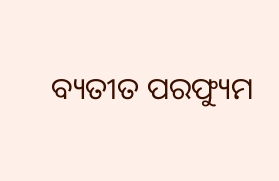ବ୍ୟତୀତ ପରଫ୍ୟୁମ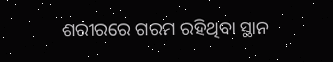ଶରୀରରେ ଗରମ ରହିଥିବା ସ୍ଥାନ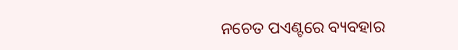ନଚେତ ପଏଣ୍ଟରେ ବ୍ୟବହାର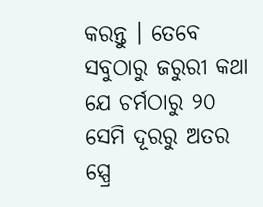କରନ୍ତୁ । ତେବେ ସବୁଠାରୁ ଜରୁରୀ କଥା ଯେ ଚର୍ମଠାରୁ ୨୦ ସେମି ଦୂରରୁ ଅତର ସ୍ପ୍ରେ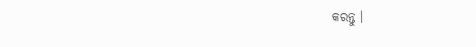କରନ୍ତୁ ।